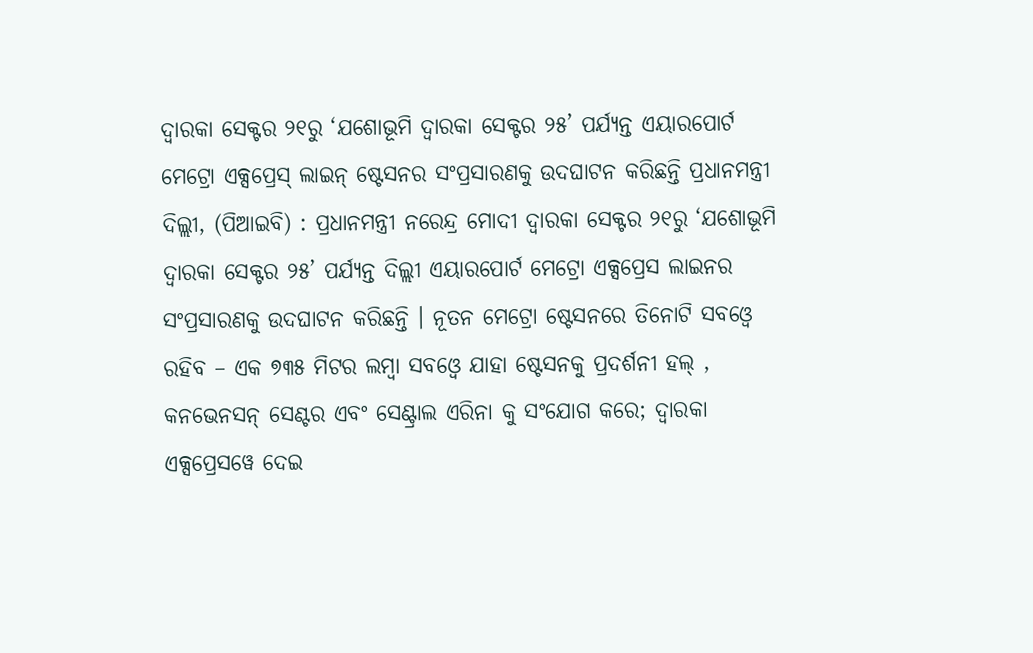ଦ୍ୱାରକା ସେକ୍ଟର ୨୧ରୁ ‘ଯଶୋଭୂମି ଦ୍ୱାରକା ସେକ୍ଟର ୨୫’ ପର୍ଯ୍ୟନ୍ତ ଏୟାରପୋର୍ଟ ମେଟ୍ରୋ ଏକ୍ସପ୍ରେସ୍ ଲାଇନ୍ ଷ୍ଟେସନର ସଂପ୍ରସାରଣକୁ ଉଦଘାଟନ କରିଛନ୍ତି ପ୍ରଧାନମନ୍ତ୍ରୀ
ଦିଲ୍ଲୀ, (ପିଆଇବି) : ପ୍ରଧାନମନ୍ତ୍ରୀ ନରେନ୍ଦ୍ର ମୋଦୀ ଦ୍ୱାରକା ସେକ୍ଟର ୨୧ରୁ ‘ଯଶୋଭୂମି ଦ୍ୱାରକା ସେକ୍ଟର ୨୫’ ପର୍ଯ୍ୟନ୍ତ ଦିଲ୍ଲୀ ଏୟାରପୋର୍ଟ ମେଟ୍ରୋ ଏକ୍ସପ୍ରେସ ଲାଇନର ସଂପ୍ରସାରଣକୁ ଉଦଘାଟନ କରିଛନ୍ତି । ନୂତନ ମେଟ୍ରୋ ଷ୍ଟେସନରେ ତିନୋଟି ସବଓ୍ବେ ରହିବ – ଏକ ୭୩୫ ମିଟର ଲମ୍ବା ସବଓ୍ବେ ଯାହା ଷ୍ଟେସନକୁ ପ୍ରଦର୍ଶନୀ ହଲ୍ , କନଭେନସନ୍ ସେଣ୍ଟର ଏବଂ ସେଣ୍ଟ୍ରାଲ ଏରିନା କୁ ସଂଯୋଗ କରେ; ଦ୍ୱାରକା ଏକ୍ସପ୍ରେସୱେ ଦେଇ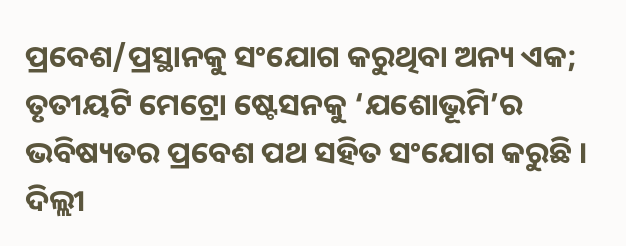ପ୍ରବେଶ/ପ୍ରସ୍ଥାନକୁ ସଂଯୋଗ କରୁଥିବା ଅନ୍ୟ ଏକ; ତୃତୀୟଟି ମେଟ୍ରୋ ଷ୍ଟେସନକୁ ‘ଯଶୋଭୂମି’ର ଭବିଷ୍ୟତର ପ୍ରବେଶ ପଥ ସହିତ ସଂଯୋଗ କରୁଛି ।
ଦିଲ୍ଲୀ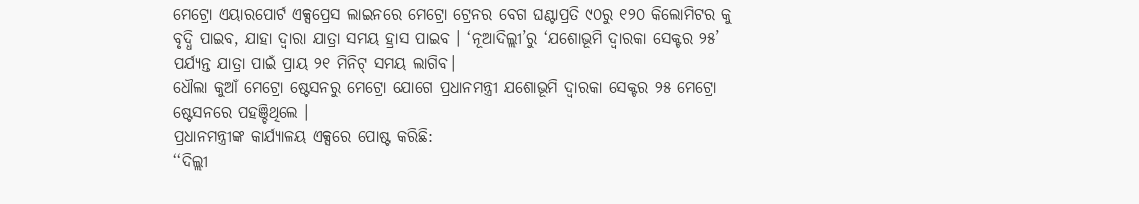ମେଟ୍ରୋ ଏୟାରପୋର୍ଟ ଏକ୍ସପ୍ରେସ ଲାଇନରେ ମେଟ୍ରୋ ଟ୍ରେନର ବେଗ ଘଣ୍ଟାପ୍ରତି ୯୦ରୁ ୧୨୦ କିଲୋମିଟର କୁ ବୃଦ୍ଧି ପାଇବ, ଯାହା ଦ୍ୱାରା ଯାତ୍ରା ସମୟ ହ୍ରାସ ପାଇବ । ‘ନୂଆଦିଲ୍ଲୀ’ରୁ ‘ଯଶୋଭୂମି ଦ୍ୱାରକା ସେକ୍ଟର ୨୫’ ପର୍ଯ୍ୟନ୍ତ ଯାତ୍ରା ପାଇଁ ପ୍ରାୟ ୨୧ ମିନିଟ୍ ସମୟ ଲାଗିବ।
ଧୌଲା କୁଆଁ ମେଟ୍ରୋ ଷ୍ଟେସନରୁ ମେଟ୍ରୋ ଯୋଗେ ପ୍ରଧାନମନ୍ତ୍ରୀ ଯଶୋଭୂମି ଦ୍ୱାରକା ସେକ୍ଟର ୨୫ ମେଟ୍ରୋ ଷ୍ଟେସନରେ ପହଞ୍ଚିଥିଲେ ।
ପ୍ରଧାନମନ୍ତ୍ରୀଙ୍କ କାର୍ଯ୍ୟାଳୟ ଏକ୍ସରେ ପୋଷ୍ଟ କରିଛି:
‘‘ଦିଲ୍ଲୀ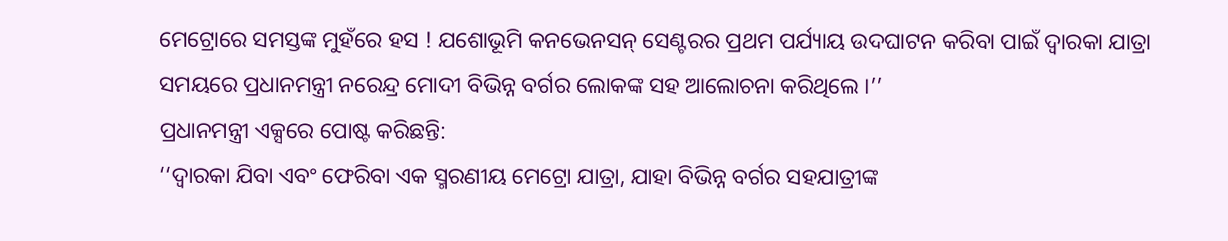ମେଟ୍ରୋରେ ସମସ୍ତଙ୍କ ମୁହଁରେ ହସ ! ଯଶୋଭୂମି କନଭେନସନ୍ ସେଣ୍ଟରର ପ୍ରଥମ ପର୍ଯ୍ୟାୟ ଉଦଘାଟନ କରିବା ପାଇଁ ଦ୍ୱାରକା ଯାତ୍ରା ସମୟରେ ପ୍ରଧାନମନ୍ତ୍ରୀ ନରେନ୍ଦ୍ର ମୋଦୀ ବିଭିନ୍ନ ବର୍ଗର ଲୋକଙ୍କ ସହ ଆଲୋଚନା କରିଥିଲେ ।’’
ପ୍ରଧାନମନ୍ତ୍ରୀ ଏକ୍ସରେ ପୋଷ୍ଟ କରିଛନ୍ତି:
‘‘ଦ୍ୱାରକା ଯିବା ଏବଂ ଫେରିବା ଏକ ସ୍ମରଣୀୟ ମେଟ୍ରୋ ଯାତ୍ରା, ଯାହା ବିଭିନ୍ନ ବର୍ଗର ସହଯାତ୍ରୀଙ୍କ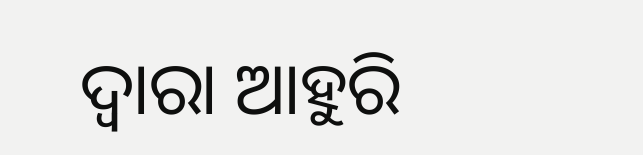ଦ୍ୱାରା ଆହୁରି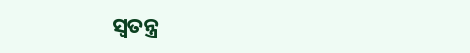ସ୍ୱତନ୍ତ୍ର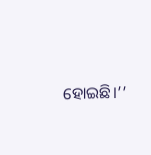ହୋଇଛି।’’